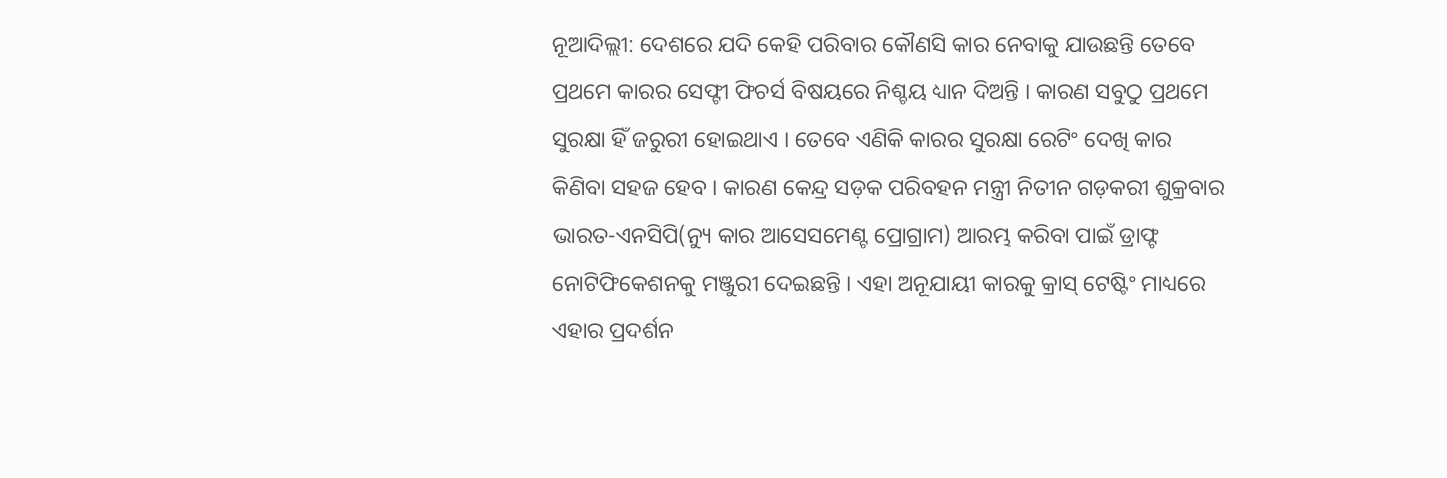ନୂଆଦିଲ୍ଲୀ: ଦେଶରେ ଯଦି କେହି ପରିବାର କୌଣସି କାର ନେବାକୁ ଯାଉଛନ୍ତି ତେବେ ପ୍ରଥମେ କାରର ସେଫ୍ଟୀ ଫିଚର୍ସ ବିଷୟରେ ନିଶ୍ଚୟ ଧ୍ୟାନ ଦିଅନ୍ତି । କାରଣ ସବୁଠୁ ପ୍ରଥମେ ସୁରକ୍ଷା ହିଁ ଜରୁରୀ ହୋଇଥାଏ । ତେବେ ଏଣିକି କାରର ସୁରକ୍ଷା ରେଟିଂ ଦେଖି କାର କିଣିବା ସହଜ ହେବ । କାରଣ କେନ୍ଦ୍ର ସଡ଼କ ପରିବହନ ମନ୍ତ୍ରୀ ନିତୀନ ଗଡ଼କରୀ ଶୁକ୍ରବାର ଭାରତ-ଏନସିପି(ନ୍ୟୁ କାର ଆସେସମେଣ୍ଟ ପ୍ରୋଗ୍ରାମ) ଆରମ୍ଭ କରିବା ପାଇଁ ଡ୍ରାଫ୍ଟ ନୋଟିଫିକେଶନକୁ ମଞ୍ଜୁରୀ ଦେଇଛନ୍ତି । ଏହା ଅନୂଯାୟୀ କାରକୁ କ୍ରାସ୍ ଟେଷ୍ଟିଂ ମାଧ୍ୟରେ ଏହାର ପ୍ରଦର୍ଶନ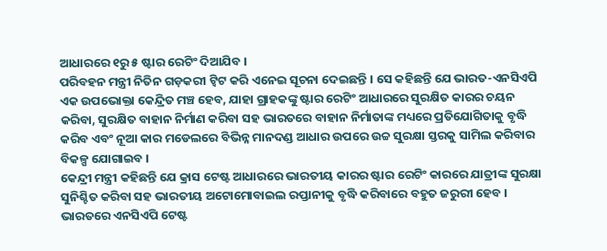ଆଧାରରେ ୧ରୁ ୫ ଷ୍ଟାର ରେଟିଂ ଦିଆଯିବ ।
ପରିବହନ ମନ୍ତ୍ରୀ ନିତିନ ଗଡ଼କରୀ ଟ୍ୱିଟ କରି ଏନେଇ ସୂଚନା ଦେଇଛନ୍ତି । ସେ କହିଛନ୍ତି ଯେ ଭାରତ-ଏନସିଏପି ଏକ ଉପଭୋକ୍ତା କେନ୍ଦ୍ରିତ ମଞ୍ଚ ହେବ, ଯାହା ଗ୍ରାହକଙ୍କୁ ଷ୍ଟାର ରେଟିଂ ଆଧାରରେ ସୁରକ୍ଷିତ କାରର ଚୟନ କରିବା, ସୁରକ୍ଷିତ ବାହାନ ନିର୍ମାଣ କରିବା ସହ ଭାରତରେ ବାହାନ ନିର୍ମାତାଙ୍କ ମଧ୍ୟରେ ପ୍ରତିଯୋଗିତାକୁ ବୃଦ୍ଧି କରିବ ଏବଂ ନୂଆ କାର ମଡେଲରେ ବିଭିନ୍ନ ମାନଦଣ୍ଡ ଆଧାର ଉପରେ ଉଚ୍ଚ ସୁରକ୍ଷା ସ୍ତରକୁ ସାମିଲ କରିବାର ବିକଳ୍ପ ଯୋଗାଇବ ।
କେନ୍ଦ୍ରୀ ମନ୍ତ୍ରୀ କହିଛନ୍ତି ଯେ କ୍ରାସ ଟେଷ୍ଟ ଆଧାରରେ ଭାରତୀୟ କାରର ଷ୍ଟାର ରେଟିଂ କାରରେ ଯାତ୍ରୀଙ୍କ ସୁରକ୍ଷା ସୁନିଶ୍ଚିତ କରିବା ସହ ଭାରତୀୟ ଅଟୋମୋବାଇଲ ରପ୍ତାନୀକୁ ବୃଦ୍ଧି କରିବାରେ ବହୁତ ଜରୁରୀ ହେବ । ଭାରତରେ ଏନସିଏପି ଟେଷ୍ଟ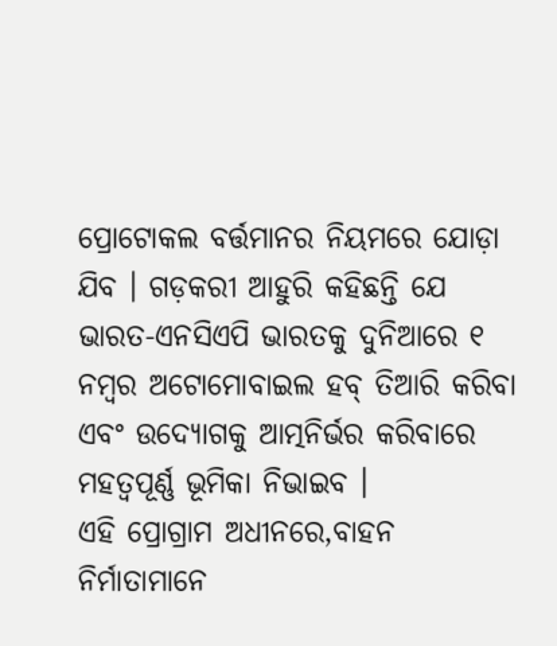ପ୍ରୋଟୋକଲ ବର୍ତ୍ତମାନର ନିୟମରେ ଯୋଡ଼ା ଯିବ । ଗଡ଼କରୀ ଆହୁରି କହିଛନ୍ତି ଯେ ଭାରତ-ଏନସିଏପି ଭାରତକୁ ଦୁନିଆରେ ୧ ନମ୍ବର ଅଟୋମୋବାଇଲ ହବ୍ ତିଆରି କରିବା ଏବଂ ଉଦ୍ୟୋଗକୁ ଆତ୍ମନିର୍ଭର କରିବାରେ ମହତ୍ୱପୂର୍ଣ୍ଣ ଭୂମିକା ନିଭାଇବ ।
ଏହି ପ୍ରୋଗ୍ରାମ ଅଧୀନରେ,ବାହନ ନିର୍ମାତାମାନେ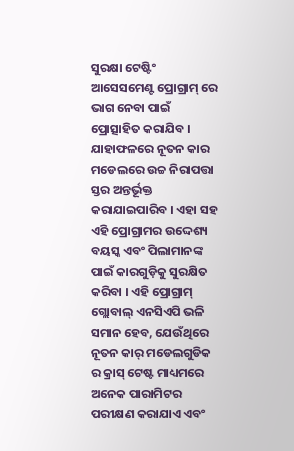ସୁରକ୍ଷା ଟେଷ୍ଟିଂ ଆସେସମେଣ୍ଟ ପ୍ରୋଗ୍ରାମ୍ ରେ ଭାଗ ନେବା ପାଇଁ ପ୍ରୋତ୍ସାହିତ କରାଯିବ । ଯାହାଫଳରେ ନୂତନ କାର ମଡେଲରେ ଉଚ୍ଚ ନିରାପତ୍ତା ସ୍ତର ଅନ୍ତର୍ଭୂକ୍ତ କରାଯାଇପାରିବ । ଏହା ସହ ଏହି ପ୍ରୋଗ୍ରାମର ଉଦ୍ଦେଶ୍ୟ ବୟସ୍କ ଏବଂ ପିଲାମାନଙ୍କ ପାଇଁ କାରଗୁଡ଼ିକୁ ସୁରକ୍ଷିତ କରିବା । ଏହି ପ୍ରୋଗ୍ରାମ୍ ଗ୍ଲୋବାଲ୍ ଏନସିଏପି ଭଳି ସମାନ ହେବ, ଯେଉଁଥିରେ ନୂତନ କାର୍ ମଡେଲଗୁଡିକ ର କ୍ରାସ୍ ଟେଷ୍ଟ ମାଧ୍ୟମରେ ଅନେକ ପାରାମିଟର ପରୀକ୍ଷଣ କରାଯାଏ ଏବଂ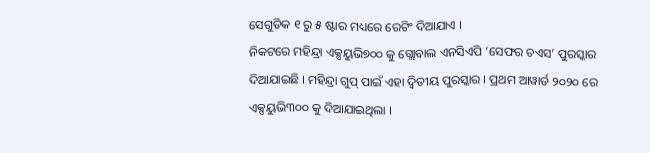ସେଗୁଡିକ ୧ ରୁ ୫ ଷ୍ଟାର ମଧ୍ୟରେ ରେଟିଂ ଦିଆଯାଏ ।
ନିକଟରେ ମହିନ୍ଦ୍ରା ଏକ୍ସୟୁଭି୭୦୦ କୁ ଗ୍ଲୋବାଲ ଏନସିଏପି ‘ସେଫର ଚଏସ’ ପୁରସ୍କାର ଦିଆଯାଇଛି । ମହିନ୍ଦ୍ରା ଗୁପ୍ ପାଇଁ ଏହା ଦ୍ୱିତୀୟ ପୁରସ୍କାର । ପ୍ରଥମ ଆୱାର୍ଡ ୨୦୨୦ ରେ ଏକ୍ସୟୁଭି୩୦୦ କୁ ଦିଆଯାଇଥିଲା ।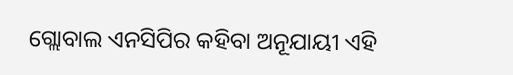ଗ୍ଲୋବାଲ ଏନସିପିର କହିବା ଅନୂଯାୟୀ ଏହି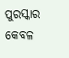ପୁରସ୍କାର କେବଳ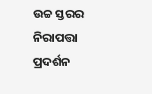ଉଚ୍ଚ ସ୍ତରର ନିରାପତ୍ତା ପ୍ରଦର୍ଶନ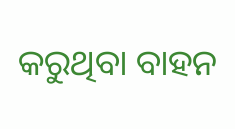କରୁଥିବା ବାହନ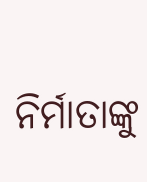ନିର୍ମାତାଙ୍କୁ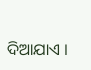ଦିଆଯାଏ ।